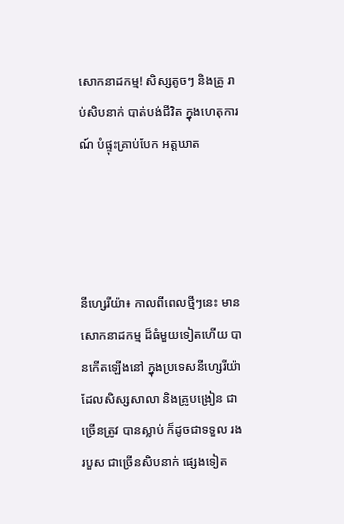សោកនាដកម្ម! សិស្សតូចៗ និងគ្រូ រាប់សិបនាក់ បាត់បង់ជីវិត ក្នុងហេតុការណ៍ បំផ្ទុះគ្រាប់បែក អត្តឃាត




នីហ្សេរីយ៉ា៖ កាលពីពេលថ្មីៗនេះ មានសោកនាដកម្ម ដ៏ធំមួយទៀតហើយ បានកើតឡើងនៅ ក្នុងប្រទេសនីហ្សេរីយ៉ា ដែលសិស្សសាលា និងគ្រូបង្រៀន ជាច្រើនត្រូវ បានស្លាប់ ក៏ដូចជាទទួល រងរបួស ជាច្រើនសិបនាក់ ផ្សេងទៀត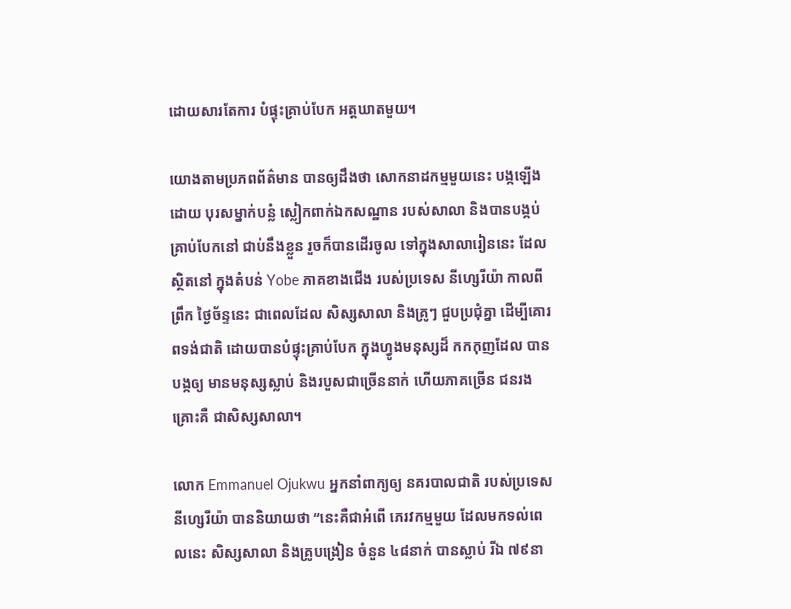ដោយសារតែការ បំផ្ទុះគ្រាប់បែក អត្តឃាតមួយ។

យោងតាមប្រភពព័ត៌មាន បានឲ្យដឹងថា សោកនាដកម្មមួយនេះ បង្កឡើងដោយ បុរសម្នាក់បន្លំ ស្លៀកពាក់ឯកសណ្ឋាន របស់សាលា និងបានបង្កប់ គ្រាប់បែកនៅ ជាប់នឹងខ្លួន រួចក៏បានដើរចូល ទៅក្នុងសាលារៀននេះ ដែលស្ថិតនៅ ក្នុងតំបន់ Yobe ភាគខាងជើង របស់ប្រទេស នីហ្សេរីយ៉ា កាលពីព្រឹក ថ្ងៃច័ន្ទនេះ ជាពេលដែល សិស្សសាលា និងគ្រូៗ ជួបប្រជុំគ្នា ដើម្បីគោរពទង់ជាតិ ដោយបានបំផ្ទុះគ្រាប់បែក ក្នុងហ្វូងមនុស្សដ៏ កកកុញដែល បានបង្កឲ្យ មានមនុស្សស្លាប់ និងរបួសជាច្រើននាក់ ហើយភាគច្រើន ជនរងគ្រោះគឺ ជាសិស្សសាលា។

លោក Emmanuel Ojukwu អ្នកនាំពាក្យឲ្យ នគរបាលជាតិ របស់ប្រទេស នីហ្សេរីយ៉ា បាននិយាយថា “នេះគឺជាអំពើ ភេរវកម្មមួយ ដែលមកទល់ពេលនេះ សិស្សសាលា និងគ្រូបង្រៀន ចំនួន ៤៨នាក់ បានស្លាប់ រីឯ ៧៩នា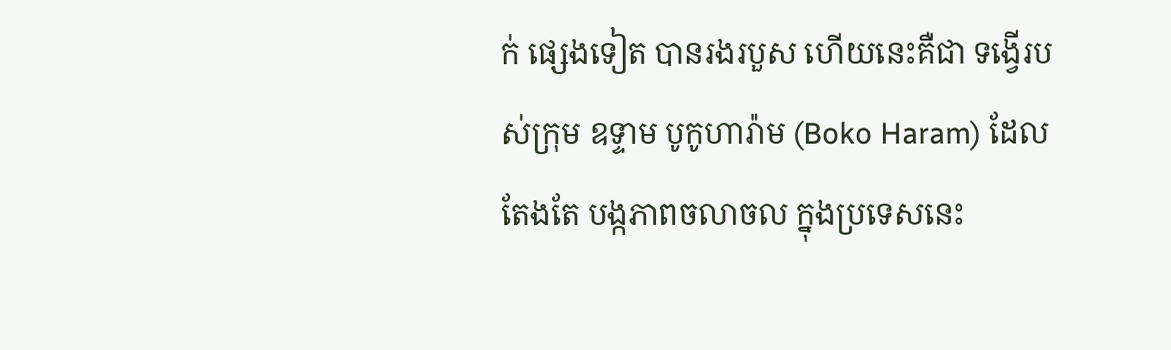ក់ ផ្សេងទៀត បានរងរបួស ហើយនេះគឺជា ទង្វើរបស់ក្រុម ឧទ្ទាម បូកូហារ៉ាម (Boko Haram) ដែលតែងតែ បង្កភាពចលាចល ក្នុងប្រទេសនេះ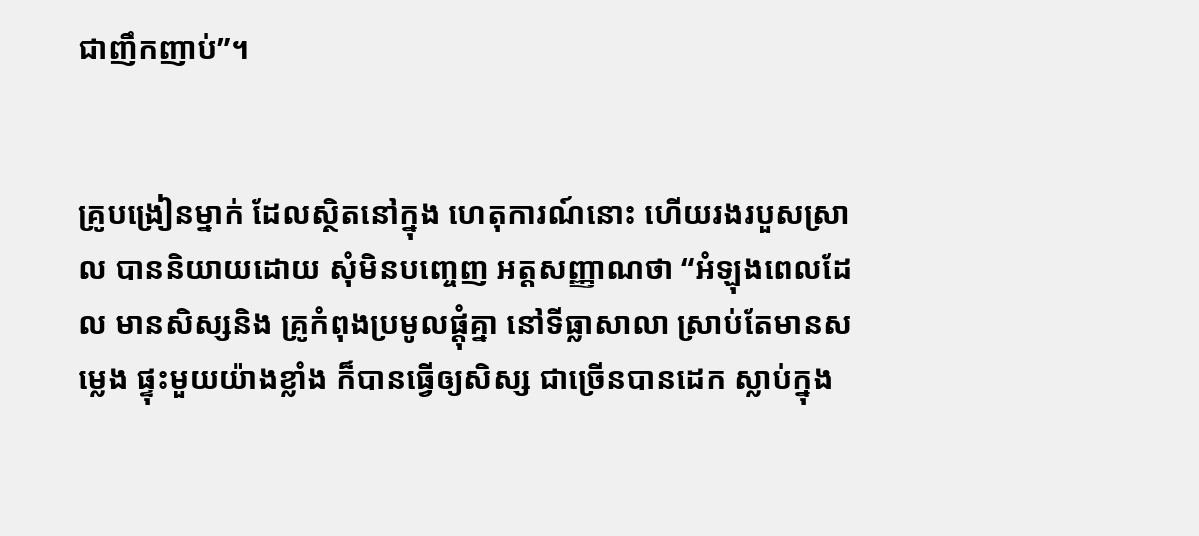ជាញឹកញាប់”។


គ្រូបង្រៀនម្នាក់ ដែលស្ថិតនៅក្នុង ហេតុការណ៍នោះ ហើយរងរបួសស្រាល បាននិយាយដោយ សុំមិនបញ្ចេញ អត្តសញ្ញាណថា “អំឡុងពេលដែល មានសិស្សនិង គ្រូកំពុងប្រមូលផ្តុំគ្នា នៅទីធ្លាសាលា ស្រាប់តែមានសម្លេង ផ្ទុះមួយយ៉ាងខ្លាំង ក៏បានធ្វើឲ្យសិស្ស ជាច្រើនបានដេក ស្លាប់ក្នុង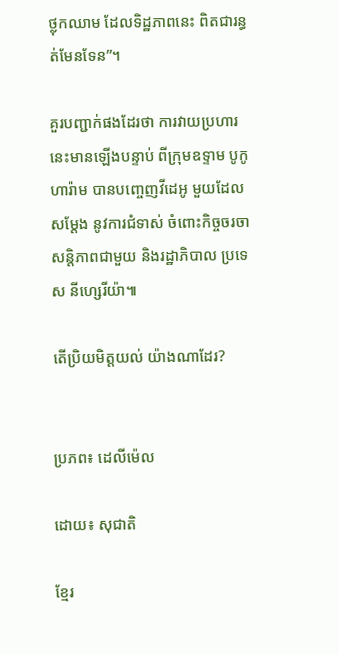ថ្លុកឈាម ដែលទិដ្ឋភាពនេះ ពិតជារន្ធត់មែនទែន”។

គួរបញ្ជាក់ផងដែរថា ការវាយប្រហារ នេះមានឡើងបន្ទាប់ ពីក្រុមឧទ្ទាម បូកូហារ៉ាម បានបញ្ចេញវីដេអូ មួយដែលសម្តែង នូវការជំទាស់ ចំពោះកិច្ចចរចាសន្តិភាពជាមួយ និងរដ្ឋាភិបាល ប្រទេស នីហ្សេរីយ៉ា៕

តើប្រិយមិត្តយល់ យ៉ាងណាដែរ?


ប្រភព៖ ដេលីម៉េល

ដោយ៖ សុជាតិ

ខ្មែរ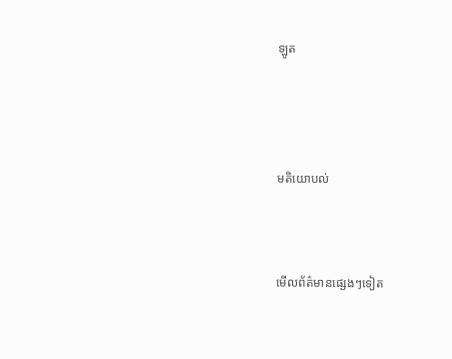ឡូត




មតិយោបល់



មើលព័ត៌មានផ្សេងៗទៀត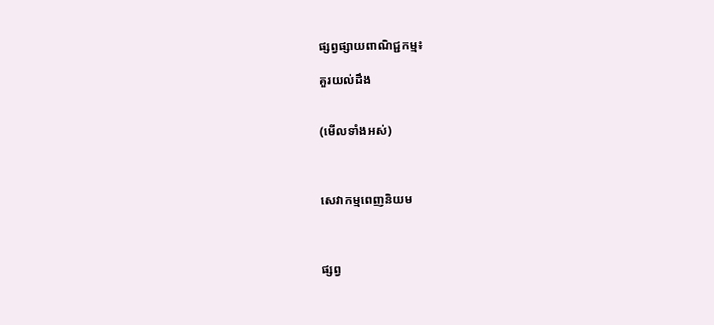ផ្សព្វផ្សាយពាណិជ្ជកម្ម៖

គួរយល់ដឹង


(មើលទាំងអស់)



សេវាកម្មពេញនិយម



ផ្សព្វ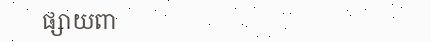ផ្សាយពា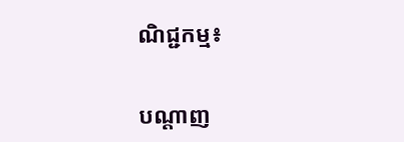ណិជ្ជកម្ម៖


បណ្តាញ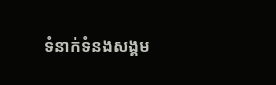ទំនាក់ទំនងសង្គម